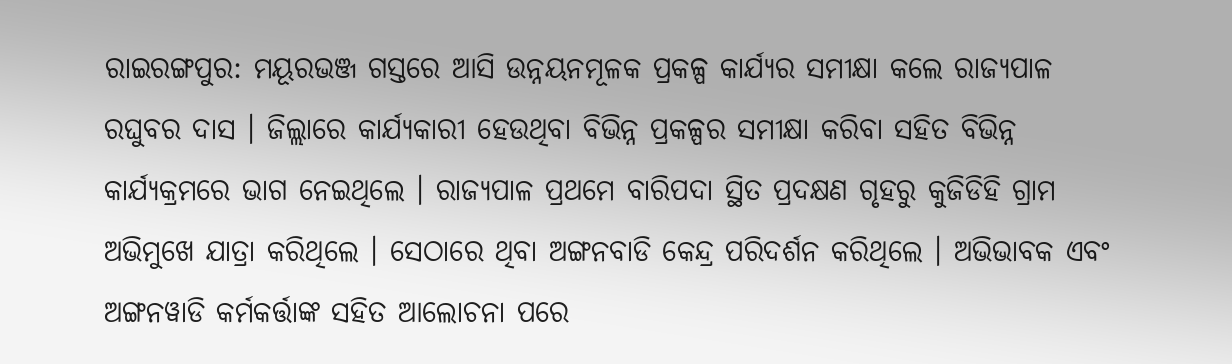ରାଇରଙ୍ଗପୁର: ମୟୂରଭଞ୍ଜ ଗସ୍ତରେ ଆସି ଉନ୍ନୟନମୂଳକ ପ୍ରକଳ୍ପ କାର୍ଯ୍ୟର ସମୀକ୍ଷା କଲେ ରାଜ୍ୟପାଳ ରଘୁବର ଦାସ । ଜିଲ୍ଲାରେ କାର୍ଯ୍ୟକାରୀ ହେଉଥିବା ବିଭିନ୍ନ ପ୍ରକଳ୍ପର ସମୀକ୍ଷା କରିବା ସହିତ ବିଭିନ୍ନ କାର୍ଯ୍ୟକ୍ରମରେ ଭାଗ ନେଇଥିଲେ । ରାଜ୍ୟପାଳ ପ୍ରଥମେ ବାରିପଦା ସ୍ଥିତ ପ୍ରଦକ୍ଷଣ ଗୃହରୁ କୁଜିଡିହି ଗ୍ରାମ ଅଭିମୁଖେ ଯାତ୍ରା କରିଥିଲେ । ସେଠାରେ ଥିବା ଅଙ୍ଗନବାଡି କେନ୍ଦ୍ର ପରିଦର୍ଶନ କରିଥିଲେ । ଅଭିଭାବକ ଏବଂ ଅଙ୍ଗନୱାଡି କର୍ମକର୍ତ୍ତାଙ୍କ ସହିତ ଆଲୋଚନା ପରେ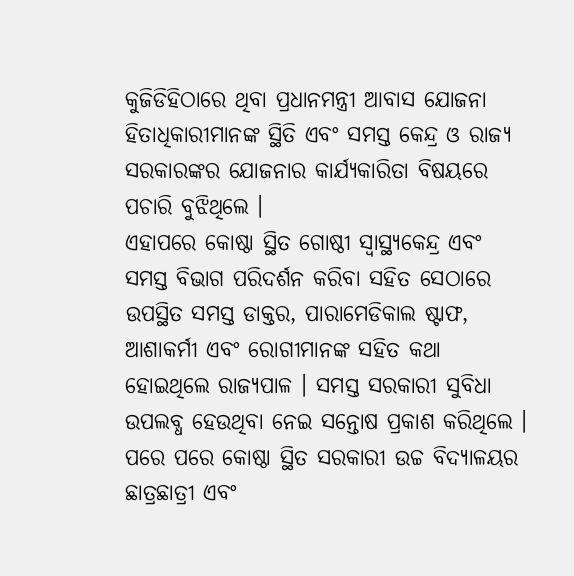କୁଜିଡିହିଠାରେ ଥିବା ପ୍ରଧାନମନ୍ତ୍ରୀ ଆବାସ ଯୋଜନା ହିତାଧିକାରୀମାନଙ୍କ ସ୍ଥିତି ଏବଂ ସମସ୍ତ କେନ୍ଦ୍ର ଓ ରାଜ୍ୟ ସରକାରଙ୍କର ଯୋଜନାର କାର୍ଯ୍ୟକାରିତା ବିଷୟରେ ପଚାରି ବୁଝିଥିଲେ ।
ଏହାପରେ କୋଷ୍ଠା ସ୍ଥିତ ଗୋଷ୍ଠୀ ସ୍ୱାସ୍ଥ୍ୟକେନ୍ଦ୍ର ଏବଂ ସମସ୍ତ ବିଭାଗ ପରିଦର୍ଶନ କରିବା ସହିତ ସେଠାରେ ଉପସ୍ଥିତ ସମସ୍ତ ଡାକ୍ତର, ପାରାମେଡିକାଲ ଷ୍ଟାଫ, ଆଶାକର୍ମୀ ଏବଂ ରୋଗୀମାନଙ୍କ ସହିତ କଥା ହୋଇଥିଲେ ରାଜ୍ୟପାଳ । ସମସ୍ତ ସରକାରୀ ସୁବିଧା ଉପଲବ୍ଧ ହେଉଥିବା ନେଇ ସନ୍ତୋଷ ପ୍ରକାଶ କରିଥିଲେ । ପରେ ପରେ କୋଷ୍ଠା ସ୍ଥିତ ସରକାରୀ ଉଚ୍ଚ ବିଦ୍ୟାଳୟର ଛାତ୍ରଛାତ୍ରୀ ଏବଂ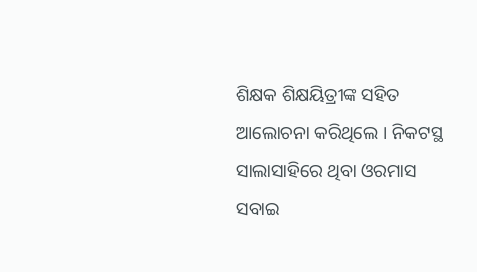ଶିକ୍ଷକ ଶିକ୍ଷୟିତ୍ରୀଙ୍କ ସହିତ ଆଲୋଚନା କରିଥିଲେ । ନିକଟସ୍ଥ ସାଲାସାହିରେ ଥିବା ଓରମାସ ସବାଇ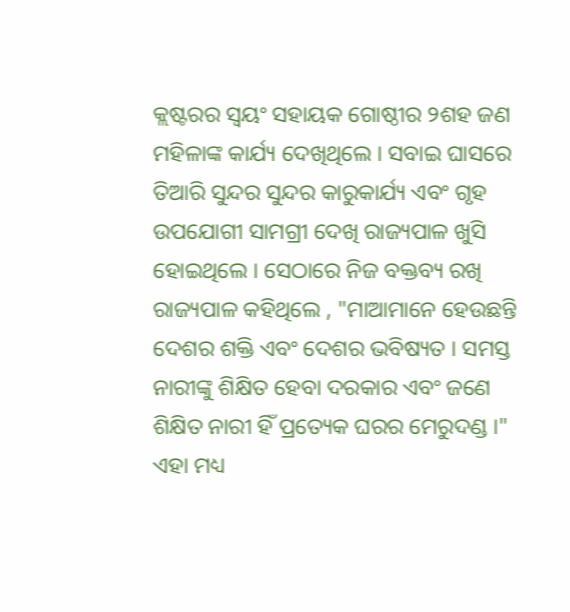କ୍ଲଷ୍ଟରର ସ୍ଵୟଂ ସହାୟକ ଗୋଷ୍ଠୀର ୨ଶହ ଜଣ ମହିଳାଙ୍କ କାର୍ଯ୍ୟ ଦେଖିଥିଲେ । ସବାଇ ଘାସରେ ତିଆରି ସୁନ୍ଦର ସୁନ୍ଦର କାରୁକାର୍ଯ୍ୟ ଏବଂ ଗୃହ ଉପଯୋଗୀ ସାମଗ୍ରୀ ଦେଖି ରାଜ୍ୟପାଳ ଖୁସି ହୋଇଥିଲେ । ସେଠାରେ ନିଜ ବକ୍ତବ୍ୟ ରଖି ରାଜ୍ୟପାଳ କହିଥିଲେ , "ମାଆମାନେ ହେଉଛନ୍ତି ଦେଶର ଶକ୍ତି ଏବଂ ଦେଶର ଭବିଷ୍ୟତ । ସମସ୍ତ ନାରୀଙ୍କୁ ଶିକ୍ଷିତ ହେବା ଦରକାର ଏବଂ ଜଣେ ଶିକ୍ଷିତ ନାରୀ ହିଁ ପ୍ରତ୍ୟେକ ଘରର ମେରୁଦଣ୍ଡ ।"
ଏହା ମଧ୍ୟ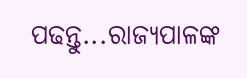ପଢନ୍ତୁ...ରାଜ୍ୟପାଳଙ୍କ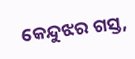କେନ୍ଦୁଝର ଗସ୍ତ,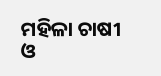ମହିଳା ଚାଷୀ ଓ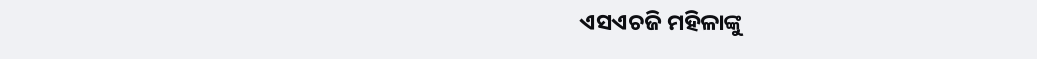ଏସଏଚଜି ମହିଳାଙ୍କୁ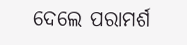ଦେଲେ ପରାମର୍ଶ